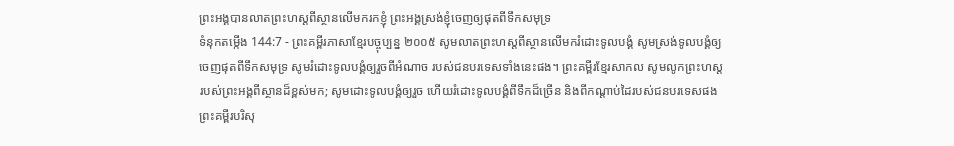ព្រះអង្គបានលាតព្រះហស្ដពីស្ថានលើមករកខ្ញុំ ព្រះអង្គស្រង់ខ្ញុំចេញឲ្យផុតពីទឹកសមុទ្រ
ទំនុកតម្កើង 144:7 - ព្រះគម្ពីរភាសាខ្មែរបច្ចុប្បន្ន ២០០៥ សូមលាតព្រះហស្ដពីស្ថានលើមករំដោះទូលបង្គំ សូមស្រង់ទូលបង្គំឲ្យចេញផុតពីទឹកសមុទ្រ សូមរំដោះទូលបង្គំឲ្យរួចពីអំណាច របស់ជនបរទេសទាំងនេះផង។ ព្រះគម្ពីរខ្មែរសាកល សូមលូកព្រះហស្តរបស់ព្រះអង្គពីស្ថានដ៏ខ្ពស់មក; សូមដោះទូលបង្គំឲ្យរួច ហើយរំដោះទូលបង្គំពីទឹកដ៏ច្រើន និងពីកណ្ដាប់ដៃរបស់ជនបរទេសផង ព្រះគម្ពីរបរិសុ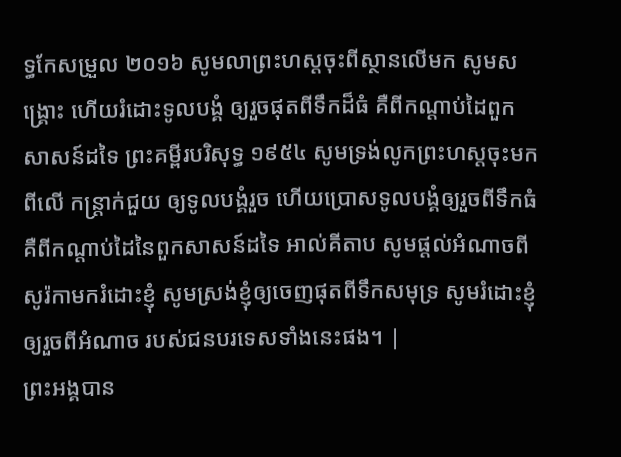ទ្ធកែសម្រួល ២០១៦ សូមលាព្រះហស្តចុះពីស្ថានលើមក សូមសង្គ្រោះ ហើយរំដោះទូលបង្គំ ឲ្យរួចផុតពីទឹកដ៏ធំ គឺពីកណ្ដាប់ដៃពួកសាសន៍ដទៃ ព្រះគម្ពីរបរិសុទ្ធ ១៩៥៤ សូមទ្រង់លូកព្រះហស្តចុះមកពីលើ កន្ត្រាក់ជួយ ឲ្យទូលបង្គំរួច ហើយប្រោសទូលបង្គំឲ្យរួចពីទឹកធំ គឺពីកណ្តាប់ដៃនៃពួកសាសន៍ដទៃ អាល់គីតាប សូមផ្តល់អំណាចពីសូរ៉កាមករំដោះខ្ញុំ សូមស្រង់ខ្ញុំឲ្យចេញផុតពីទឹកសមុទ្រ សូមរំដោះខ្ញុំឲ្យរួចពីអំណាច របស់ជនបរទេសទាំងនេះផង។ |
ព្រះអង្គបាន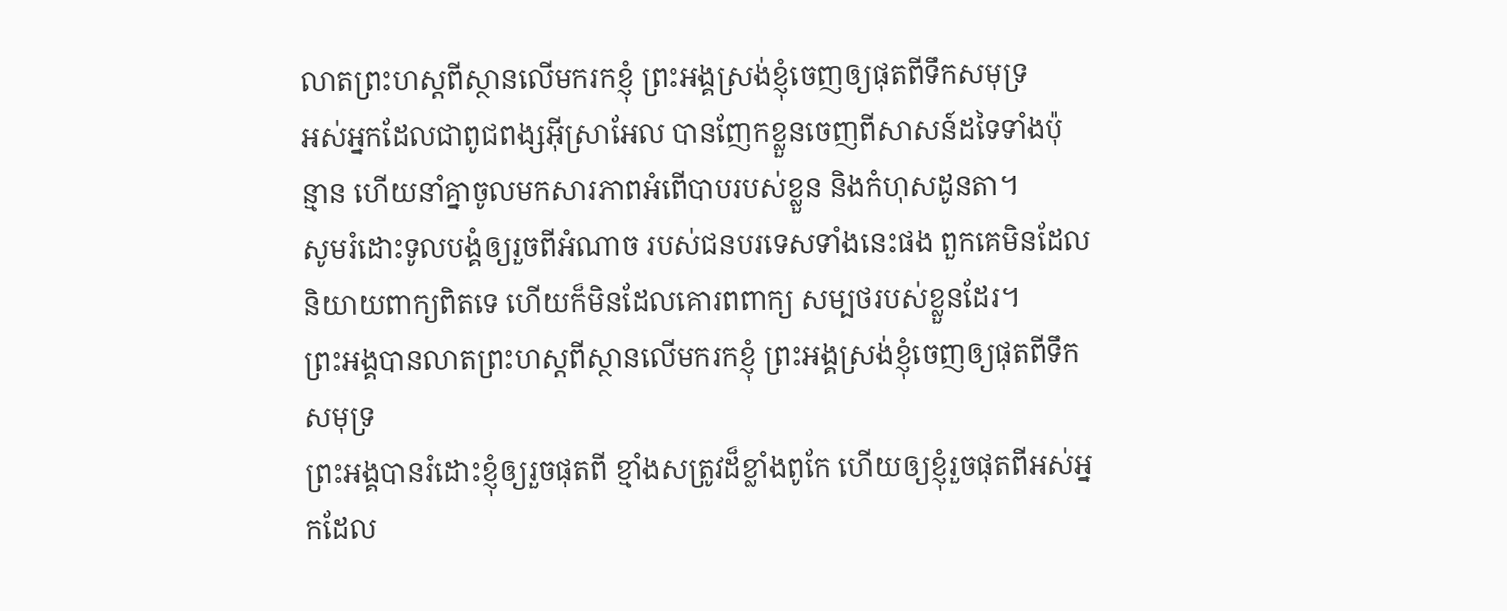លាតព្រះហស្ដពីស្ថានលើមករកខ្ញុំ ព្រះអង្គស្រង់ខ្ញុំចេញឲ្យផុតពីទឹកសមុទ្រ
អស់អ្នកដែលជាពូជពង្សអ៊ីស្រាអែល បានញែកខ្លួនចេញពីសាសន៍ដទៃទាំងប៉ុន្មាន ហើយនាំគ្នាចូលមកសារភាពអំពើបាបរបស់ខ្លួន និងកំហុសដូនតា។
សូមរំដោះទូលបង្គំឲ្យរួចពីអំណាច របស់ជនបរទេសទាំងនេះផង ពួកគេមិនដែលនិយាយពាក្យពិតទេ ហើយក៏មិនដែលគោរពពាក្យ សម្បថរបស់ខ្លួនដែរ។
ព្រះអង្គបានលាតព្រះហស្ដពីស្ថានលើមករកខ្ញុំ ព្រះអង្គស្រង់ខ្ញុំចេញឲ្យផុតពីទឹកសមុទ្រ
ព្រះអង្គបានរំដោះខ្ញុំឲ្យរួចផុតពី ខ្មាំងសត្រូវដ៏ខ្លាំងពូកែ ហើយឲ្យខ្ញុំរួចផុតពីអស់អ្នកដែល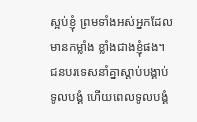ស្អប់ខ្ញុំ ព្រមទាំងអស់អ្នកដែលមានកម្លាំង ខ្លាំងជាងខ្ញុំផង។
ជនបរទេសនាំគ្នាស្ដាប់បង្គាប់ទូលបង្គំ ហើយពេលទូលបង្គំ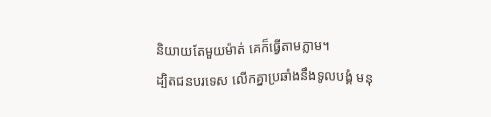និយាយតែមួយម៉ាត់ គេក៏ធ្វើតាមភ្លាម។
ដ្បិតជនបរទេស លើកគ្នាប្រឆាំងនឹងទូលបង្គំ មនុ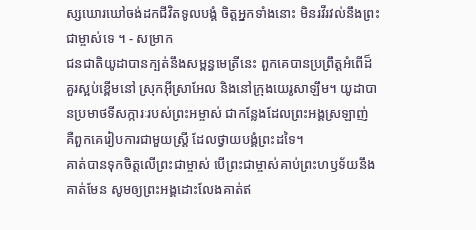ស្សឃោរឃៅចង់ដកជីវិតទូលបង្គំ ចិត្តអ្នកទាំងនោះ មិនរវីរវល់នឹងព្រះជាម្ចាស់ទេ ។ - សម្រាក
ជនជាតិយូដាបានក្បត់នឹងសម្ពន្ធមេត្រីនេះ ពួកគេបានប្រព្រឹត្តអំពើដ៏គួរស្អប់ខ្ពើមនៅ ស្រុកអ៊ីស្រាអែល និងនៅក្រុងយេរូសាឡឹម។ យូដាបានប្រមាថទីសក្ការៈរបស់ព្រះអម្ចាស់ ជាកន្លែងដែលព្រះអង្គស្រឡាញ់ គឺពួកគេរៀបការជាមួយស្ត្រី ដែលថ្វាយបង្គំព្រះដទៃ។
គាត់បានទុកចិត្តលើព្រះជាម្ចាស់ បើព្រះជាម្ចាស់គាប់ព្រះហឫទ័យនឹងគាត់មែន សូមឲ្យព្រះអង្គដោះលែងគាត់ឥ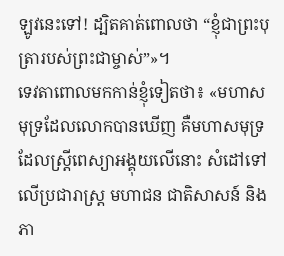ឡូវនេះទៅ! ដ្បិតគាត់ពោលថា “ខ្ញុំជាព្រះបុត្រារបស់ព្រះជាម្ចាស់”»។
ទេវតាពោលមកកាន់ខ្ញុំទៀតថា៖ «មហាសមុទ្រដែលលោកបានឃើញ គឺមហាសមុទ្រដែលស្ត្រីពេស្យាអង្គុយលើនោះ សំដៅទៅលើប្រជារាស្ត្រ មហាជន ជាតិសាសន៍ និងភា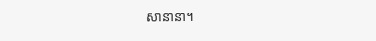សានានា។